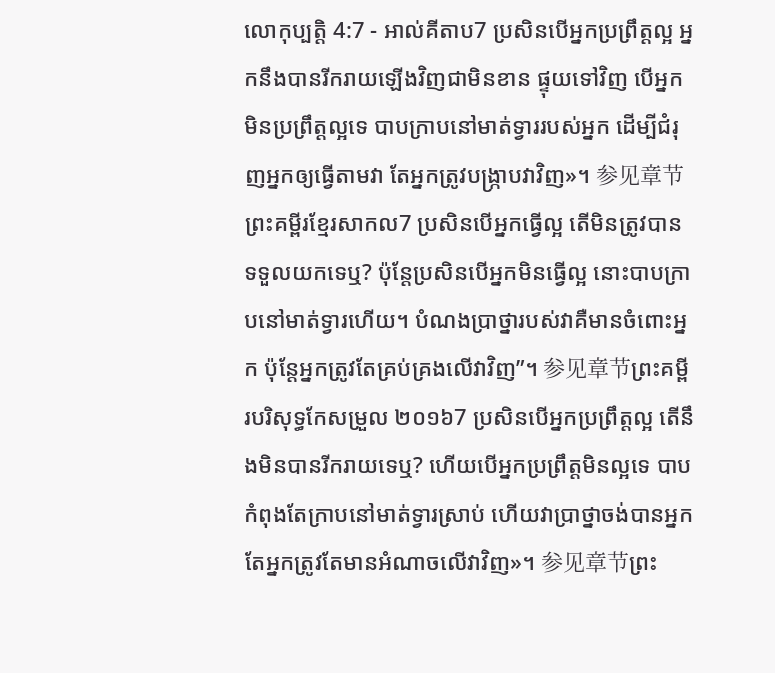លោកុប្បត្តិ 4:7 - អាល់គីតាប7 ប្រសិនបើអ្នកប្រព្រឹត្តល្អ អ្នកនឹងបានរីករាយឡើងវិញជាមិនខាន ផ្ទុយទៅវិញ បើអ្នកមិនប្រព្រឹត្តល្អទេ បាបក្រាបនៅមាត់ទ្វាររបស់អ្នក ដើម្បីជំរុញអ្នកឲ្យធ្វើតាមវា តែអ្នកត្រូវបង្ក្រាបវាវិញ»។ 参见章节ព្រះគម្ពីរខ្មែរសាកល7 ប្រសិនបើអ្នកធ្វើល្អ តើមិនត្រូវបានទទួលយកទេឬ? ប៉ុន្តែប្រសិនបើអ្នកមិនធ្វើល្អ នោះបាបក្រាបនៅមាត់ទ្វារហើយ។ បំណងប្រាថ្នារបស់វាគឺមានចំពោះអ្នក ប៉ុន្តែអ្នកត្រូវតែគ្រប់គ្រងលើវាវិញ”។ 参见章节ព្រះគម្ពីរបរិសុទ្ធកែសម្រួល ២០១៦7 ប្រសិនបើអ្នកប្រព្រឹត្តល្អ តើនឹងមិនបានរីករាយទេឬ? ហើយបើអ្នកប្រព្រឹត្តមិនល្អទេ បាបកំពុងតែក្រាបនៅមាត់ទ្វារស្រាប់ ហើយវាប្រាថ្នាចង់បានអ្នក តែអ្នកត្រូវតែមានអំណាចលើវាវិញ»។ 参见章节ព្រះ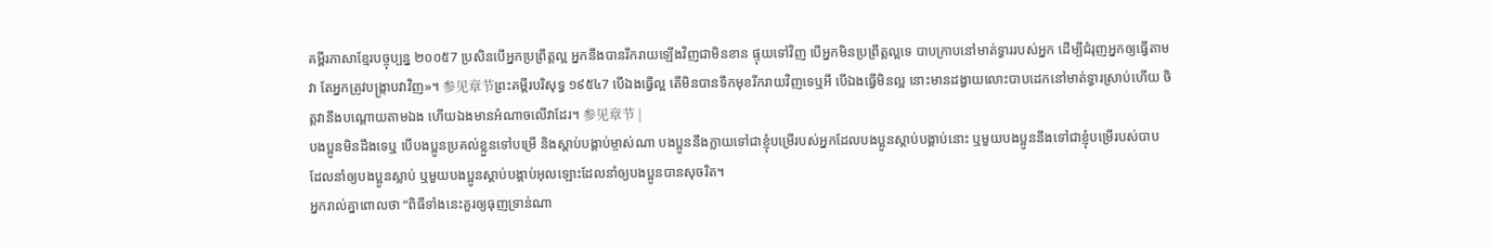គម្ពីរភាសាខ្មែរបច្ចុប្បន្ន ២០០៥7 ប្រសិនបើអ្នកប្រព្រឹត្តល្អ អ្នកនឹងបានរីករាយឡើងវិញជាមិនខាន ផ្ទុយទៅវិញ បើអ្នកមិនប្រព្រឹត្តល្អទេ បាបក្រាបនៅមាត់ទ្វាររបស់អ្នក ដើម្បីជំរុញអ្នកឲ្យធ្វើតាមវា តែអ្នកត្រូវបង្ក្រាបវាវិញ»។ 参见章节ព្រះគម្ពីរបរិសុទ្ធ ១៩៥៤7 បើឯងធ្វើល្អ តើមិនបានទឹកមុខរីករាយវិញទេឬអី បើឯងធ្វើមិនល្អ នោះមានដង្វាយលោះបាបដេកនៅមាត់ទ្វារស្រាប់ហើយ ចិត្តវានឹងបណ្តោយតាមឯង ហើយឯងមានអំណាចលើវាដែរ។ 参见章节 |
បងប្អូនមិនដឹងទេឬ បើបងប្អូនប្រគល់ខ្លួនទៅបម្រើ និងស្ដាប់បង្គាប់ម្ចាស់ណា បងប្អូននឹងក្លាយទៅជាខ្ញុំបម្រើរបស់អ្នកដែលបងប្អូនស្ដាប់បង្គាប់នោះ ឬមួយបងប្អូននឹងទៅជាខ្ញុំបម្រើរបស់បាប ដែលនាំឲ្យបងប្អូនស្លាប់ ឬមួយបងប្អូនស្ដាប់បង្គាប់អុលឡោះដែលនាំឲ្យបងប្អូនបានសុចរិត។
អ្នករាល់គ្នាពោលថា “ពិធីទាំងនេះគួរឲ្យធុញទ្រាន់ណា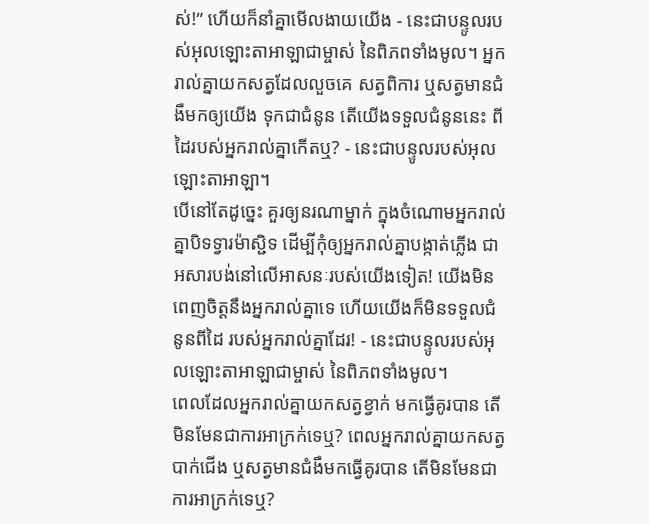ស់!” ហើយក៏នាំគ្នាមើលងាយយើង - នេះជាបន្ទូលរបស់អុលឡោះតាអាឡាជាម្ចាស់ នៃពិភពទាំងមូល។ អ្នករាល់គ្នាយកសត្វដែលលួចគេ សត្វពិការ ឬសត្វមានជំងឺមកឲ្យយើង ទុកជាជំនូន តើយើងទទួលជំនូននេះ ពីដៃរបស់អ្នករាល់គ្នាកើតឬ? - នេះជាបន្ទូលរបស់អុលឡោះតាអាឡា។
បើនៅតែដូច្នេះ គួរឲ្យនរណាម្នាក់ ក្នុងចំណោមអ្នករាល់គ្នាបិទទ្វារម៉ាស្ជិទ ដើម្បីកុំឲ្យអ្នករាល់គ្នាបង្កាត់ភ្លើង ជាអសារបង់នៅលើអាសនៈរបស់យើងទៀត! យើងមិនពេញចិត្តនឹងអ្នករាល់គ្នាទេ ហើយយើងក៏មិនទទួលជំនូនពីដៃ របស់អ្នករាល់គ្នាដែរ! - នេះជាបន្ទូលរបស់អុលឡោះតាអាឡាជាម្ចាស់ នៃពិភពទាំងមូល។
ពេលដែលអ្នករាល់គ្នាយកសត្វខ្វាក់ មកធ្វើគូរបាន តើមិនមែនជាការអាក្រក់ទេឬ? ពេលអ្នករាល់គ្នាយកសត្វបាក់ជើង ឬសត្វមានជំងឺមកធ្វើគូរបាន តើមិនមែនជាការអាក្រក់ទេឬ?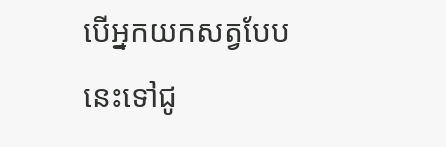បើអ្នកយកសត្វបែបនេះទៅជូ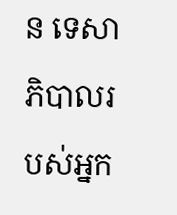ន ទេសាភិបាលរបស់អ្នក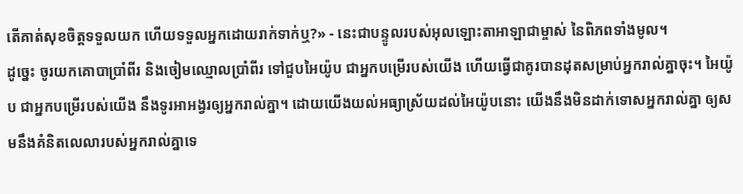តើគាត់សុខចិត្តទទួលយក ហើយទទួលអ្នកដោយរាក់ទាក់ឬ?» - នេះជាបន្ទូលរបស់អុលឡោះតាអាឡាជាម្ចាស់ នៃពិភពទាំងមូល។
ដូច្នេះ ចូរយកគោបាប្រាំពីរ និងចៀមឈ្មោលប្រាំពីរ ទៅជួបអៃយ៉ូប ជាអ្នកបម្រើរបស់យើង ហើយធ្វើជាគូរបានដុតសម្រាប់អ្នករាល់គ្នាចុះ។ អៃយ៉ូប ជាអ្នកបម្រើរបស់យើង នឹងទូរអាអង្វរឲ្យអ្នករាល់គ្នា។ ដោយយើងយល់អធ្យាស្រ័យដល់អៃយ៉ូបនោះ យើងនឹងមិនដាក់ទោសអ្នករាល់គ្នា ឲ្យសមនឹងគំនិតលេលារបស់អ្នករាល់គ្នាទេ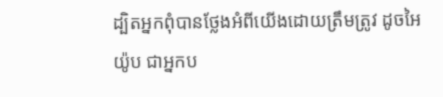ដ្បិតអ្នកពុំបានថ្លែងអំពីយើងដោយត្រឹមត្រូវ ដូចអៃយ៉ូប ជាអ្នកប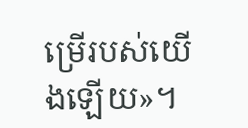ម្រើរបស់យើងឡើយ»។